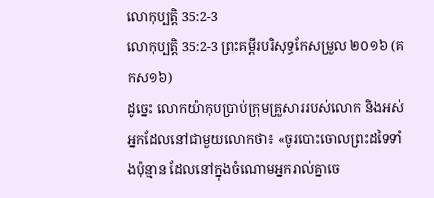លោកុប្បត្តិ 35:2-3
លោកុប្បត្តិ 35:2-3 ព្រះគម្ពីរបរិសុទ្ធកែសម្រួល ២០១៦ (គកស១៦)
ដូច្នេះ លោកយ៉ាកុបប្រាប់ក្រុមគ្រួសាររបស់លោក និងអស់អ្នកដែលនៅជាមួយលោកថា៖ «ចូរបោះចោលព្រះដទៃទាំងប៉ុន្មាន ដែលនៅក្នុងចំណោមអ្នករាល់គ្នាចេ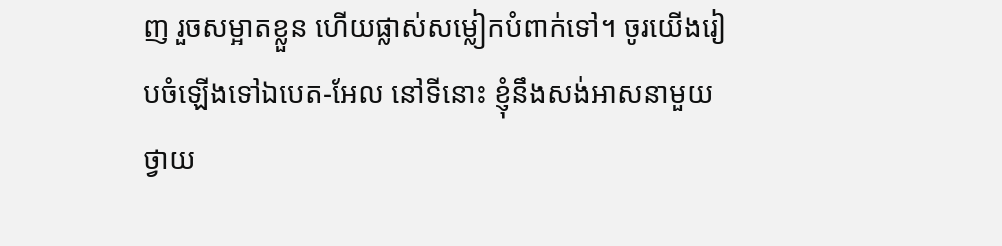ញ រួចសម្អាតខ្លួន ហើយផ្លាស់សម្លៀកបំពាក់ទៅ។ ចូរយើងរៀបចំឡើងទៅឯបេត-អែល នៅទីនោះ ខ្ញុំនឹងសង់អាសនាមួយថ្វាយ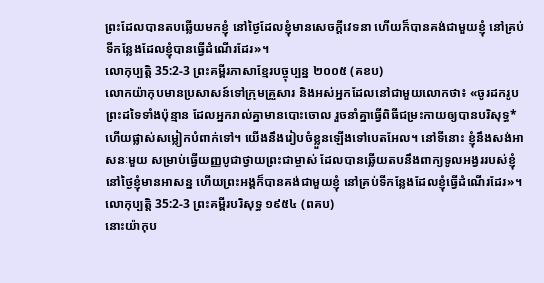ព្រះដែលបានតបឆ្លើយមកខ្ញុំ នៅថ្ងៃដែលខ្ញុំមានសេចក្ដីវេទនា ហើយក៏បានគង់ជាមួយខ្ញុំ នៅគ្រប់ទីកន្លែងដែលខ្ញុំបានធ្វើដំណើរដែរ»។
លោកុប្បត្តិ 35:2-3 ព្រះគម្ពីរភាសាខ្មែរបច្ចុប្បន្ន ២០០៥ (គខប)
លោកយ៉ាកុបមានប្រសាសន៍ទៅក្រុមគ្រួសារ និងអស់អ្នកដែលនៅជាមួយលោកថា៖ «ចូរដករូបព្រះដទៃទាំងប៉ុន្មាន ដែលអ្នករាល់គ្នាមានបោះចោល រួចនាំគ្នាធ្វើពិធីជម្រះកាយឲ្យបានបរិសុទ្ធ* ហើយផ្លាស់សម្លៀកបំពាក់ទៅ។ យើងនឹងរៀបចំខ្លួនឡើងទៅបេតអែល។ នៅទីនោះ ខ្ញុំនឹងសង់អាសនៈមួយ សម្រាប់ធ្វើយញ្ញបូជាថ្វាយព្រះជាម្ចាស់ ដែលបានឆ្លើយតបនឹងពាក្យទូលអង្វររបស់ខ្ញុំ នៅថ្ងៃខ្ញុំមានអាសន្ន ហើយព្រះអង្គក៏បានគង់ជាមួយខ្ញុំ នៅគ្រប់ទីកន្លែងដែលខ្ញុំធ្វើដំណើរដែរ»។
លោកុប្បត្តិ 35:2-3 ព្រះគម្ពីរបរិសុទ្ធ ១៩៥៤ (ពគប)
នោះយ៉ាកុប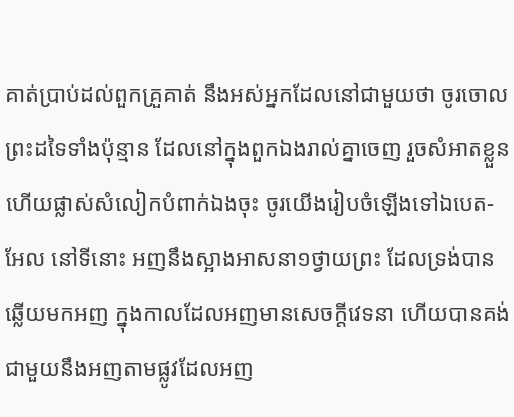គាត់ប្រាប់ដល់ពួកគ្រួគាត់ នឹងអស់អ្នកដែលនៅជាមួយថា ចូរចោលព្រះដទៃទាំងប៉ុន្មាន ដែលនៅក្នុងពួកឯងរាល់គ្នាចេញ រួចសំអាតខ្លួន ហើយផ្លាស់សំលៀកបំពាក់ឯងចុះ ចូរយើងរៀបចំឡើងទៅឯបេត-អែល នៅទីនោះ អញនឹងស្អាងអាសនា១ថ្វាយព្រះ ដែលទ្រង់បានឆ្លើយមកអញ ក្នុងកាលដែលអញមានសេចក្ដីវេទនា ហើយបានគង់ជាមួយនឹងអញតាមផ្លូវដែលអញ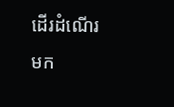ដើរដំណើរមក